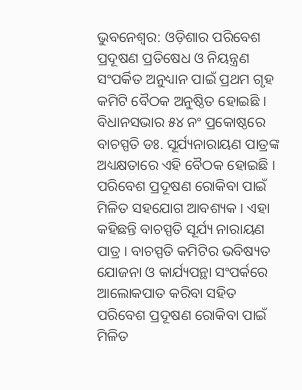ଭୁବନେଶ୍ବର: ଓଡ଼ିଶାର ପରିବେଶ ପ୍ରଦୂଷଣ ପ୍ରତିଷେଧ ଓ ନିୟନ୍ତ୍ରଣ ସଂପର୍କିତ ଅନୁଧ୍ୟାନ ପାଇଁ ପ୍ରଥମ ଗୃହ କମିଟି ବୈଠକ ଅନୁଷ୍ଠିତ ହୋଇଛି । ବିଧାନସଭାର ୫୪ ନଂ ପ୍ରକୋଷ୍ଠରେ ବାଚସ୍ପତି ଡଃ. ସୂର୍ଯ୍ୟନାରାୟଣ ପାତ୍ରଙ୍କ ଅଧ୍ୟକ୍ଷତାରେ ଏହି ବୈଠକ ହୋଇଛି । ପରିବେଶ ପ୍ରଦୂଷଣ ରୋକିବା ପାଇଁ ମିଳିତ ସହଯୋଗ ଆବଶ୍ୟକ । ଏହା କହିଛନ୍ତି ବାଚସ୍ପତି ସୂର୍ଯ୍ୟ ନାରାୟଣ ପାତ୍ର । ବାଚସ୍ପତି କମିଟିର ଭବିଷ୍ୟତ ଯୋଜନା ଓ କାର୍ଯ୍ୟପନ୍ଥା ସଂପର୍କରେ ଆଲୋକପାତ କରିବା ସହିତ ପରିବେଶ ପ୍ରଦୂଷଣ ରୋକିବା ପାଇଁ ମିଳିତ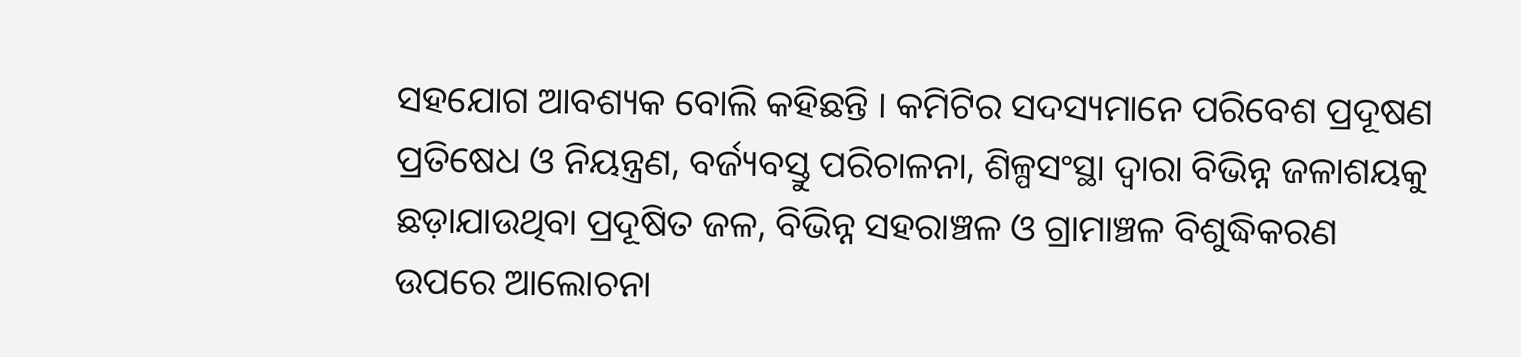ସହଯୋଗ ଆବଶ୍ୟକ ବୋଲି କହିଛନ୍ତି । କମିଟିର ସଦସ୍ୟମାନେ ପରିବେଶ ପ୍ରଦୂଷଣ ପ୍ରତିଷେଧ ଓ ନିୟନ୍ତ୍ରଣ, ବର୍ଜ୍ୟବସ୍ତୁ ପରିଚାଳନା, ଶିଳ୍ପସଂସ୍ଥା ଦ୍ୱାରା ବିଭିନ୍ନ ଜଳାଶୟକୁ ଛଡ଼ାଯାଉଥିବା ପ୍ରଦୂଷିତ ଜଳ, ବିଭିନ୍ନ ସହରାଞ୍ଚଳ ଓ ଗ୍ରାମାଞ୍ଚଳ ବିଶୁଦ୍ଧିକରଣ ଉପରେ ଆଲୋଚନା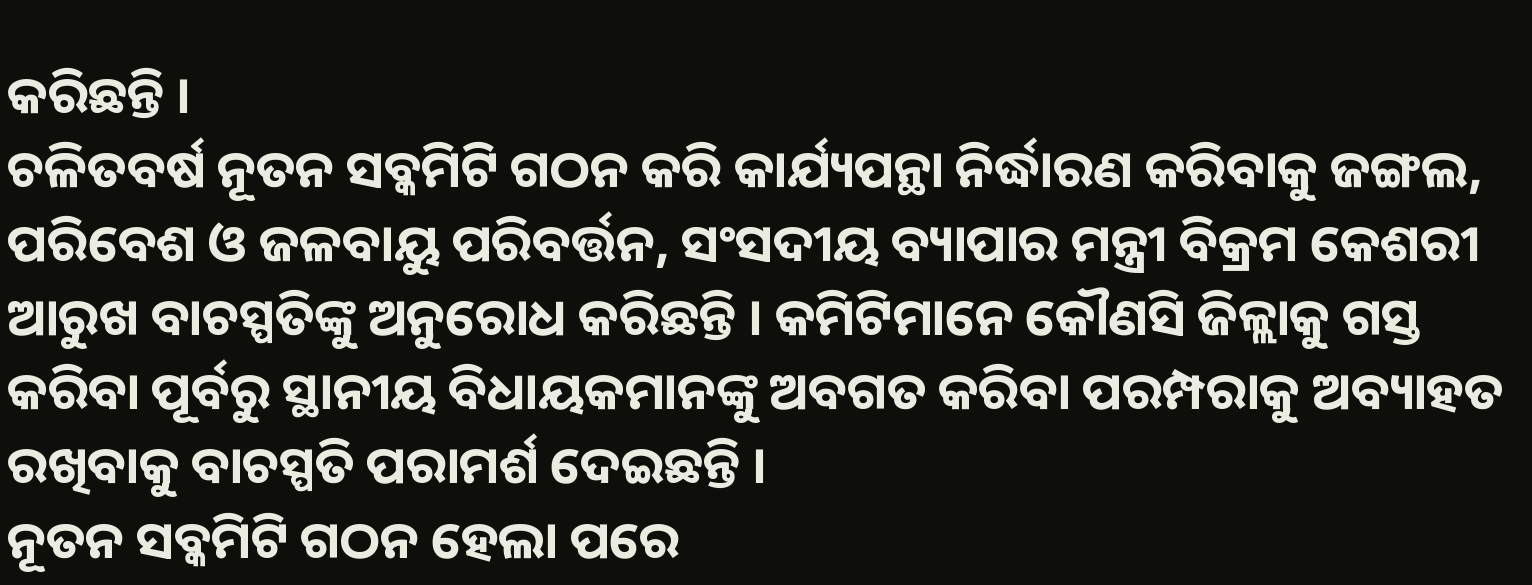କରିଛନ୍ତି ।
ଚଳିତବର୍ଷ ନୂତନ ସବ୍କମିଟି ଗଠନ କରି କାର୍ଯ୍ୟପନ୍ଥା ନିର୍ଦ୍ଧାରଣ କରିବାକୁ ଜଙ୍ଗଲ, ପରିବେଶ ଓ ଜଳବାୟୁ ପରିବର୍ତ୍ତନ, ସଂସଦୀୟ ବ୍ୟାପାର ମନ୍ତ୍ରୀ ବିକ୍ରମ କେଶରୀ ଆରୁଖ ବାଚସ୍ପତିଙ୍କୁ ଅନୁରୋଧ କରିଛନ୍ତି । କମିଟିମାନେ କୌଣସି ଜିଳ୍ଲାକୁ ଗସ୍ତ କରିବା ପୂର୍ବରୁ ସ୍ଥାନୀୟ ବିଧାୟକମାନଙ୍କୁ ଅବଗତ କରିବା ପରମ୍ପରାକୁ ଅବ୍ୟାହତ ରଖିବାକୁ ବାଚସ୍ପତି ପରାମର୍ଶ ଦେଇଛନ୍ତି ।
ନୂତନ ସବ୍କମିଟି ଗଠନ ହେଲା ପରେ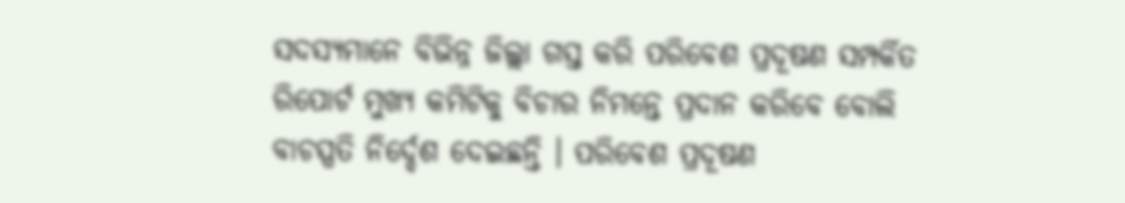ସଦସ୍ୟମାନେ ବିଭିନ୍ନ ଜିଲ୍ଲା ଗସ୍ତ କରି ପରିବେଶ ପ୍ରଦୂଷଣ ସମ୍ପର୍କିତ ରିପୋର୍ଟ ମୁଖ୍ୟ କମିଟିକୁ ବିଚାର ନିମନ୍ତେ ପ୍ରଦାନ କରିବେ ବୋଲି ବାଚସ୍ପତି ନିର୍ଦ୍ଦେଶ ଦେଇଛନ୍ତି । ପରିବେଶ ପ୍ରଦୂଷଣ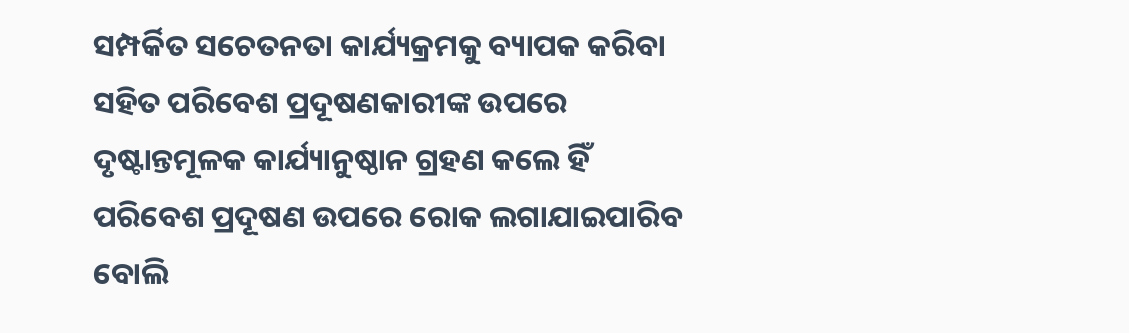ସମ୍ପର୍କିତ ସଚେତନତା କାର୍ଯ୍ୟକ୍ରମକୁ ବ୍ୟାପକ କରିବା ସହିତ ପରିବେଶ ପ୍ରଦୂଷଣକାରୀଙ୍କ ଉପରେ ଦୃଷ୍ଟାନ୍ତମୂଳକ କାର୍ଯ୍ୟାନୁଷ୍ଠାନ ଗ୍ରହଣ କଲେ ହିଁ ପରିବେଶ ପ୍ରଦୂଷଣ ଉପରେ ରୋକ ଲଗାଯାଇପାରିବ ବୋଲି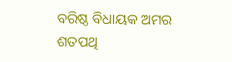ବରିଷ୍ଠ ବିଧାୟକ ଅମର ଶତପଥି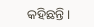କହିଛନ୍ତି ।